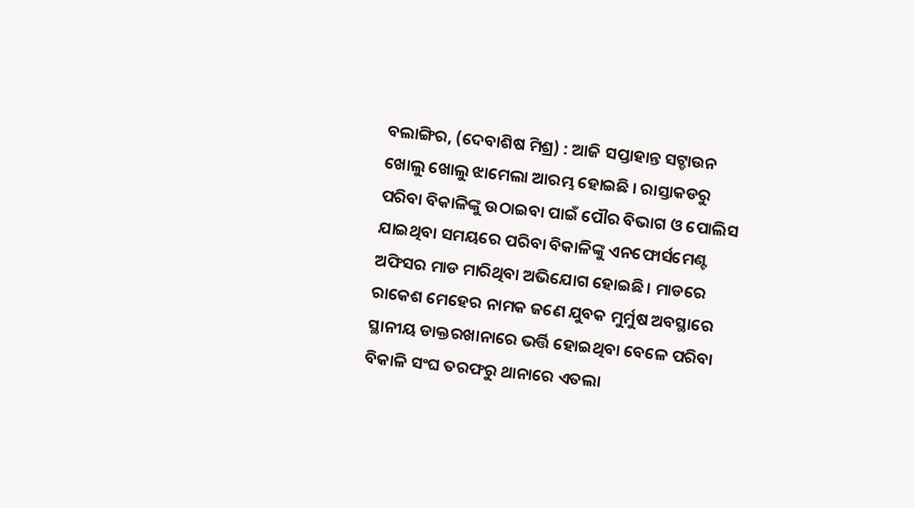ବଲାଙ୍ଗିର, (ଦେବାଶିଷ ମିଶ୍ର) : ଆଜି ସପ୍ତାହାନ୍ତ ସଟ୍ଡାଉନ ଖୋଲୁ ଖୋଲୁ ଝାମେଲା ଆରମ୍ଭ ହୋଇଛି । ରାସ୍ତାକଡରୁ ପରିବା ବିକାଳିଙ୍କୁ ଉଠାଇବା ପାଇଁ ପୌର ବିଭାଗ ଓ ପୋଲିସ ଯାଇଥିବା ସମୟରେ ପରିବା ବିକାଳିଙ୍କୁ ଏନଫୋର୍ସମେଣ୍ଟ ଅଫିସର ମାଡ ମାରିଥିବା ଅଭିଯୋଗ ହୋଇଛି । ମାଡରେ ରାକେଶ ମେହେର ନାମକ ଜଣେ ଯୁବକ ମୁର୍ମୁଷ ଅବସ୍ଥାରେ ସ୍ଥାନୀୟ ଡାକ୍ତରଖାନାରେ ଭର୍ତ୍ତି ହୋଇଥିବା ବେଳେ ପରିବା ବିକାଳି ସଂଘ ତରଫରୁ ଥାନାରେ ଏତଲା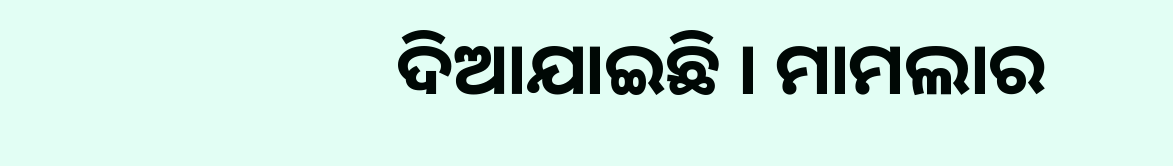ଦିଆଯାଇଛି । ମାମଲାର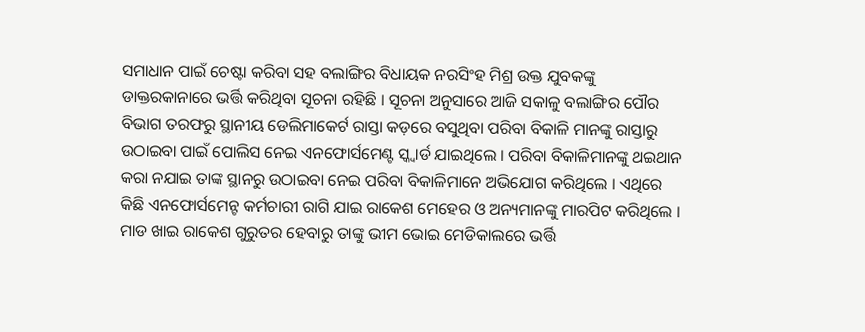ସମାଧାନ ପାଇଁ ଚେଷ୍ଟା କରିବା ସହ ବଲାଙ୍ଗିର ବିଧାୟକ ନରସିଂହ ମିଶ୍ର ଉକ୍ତ ଯୁବକଙ୍କୁ ଡାକ୍ତରକାନାରେ ଭର୍ତ୍ତି କରିଥିବା ସୂଚନା ରହିଛି । ସୂଚନା ଅନୁସାରେ ଆଜି ସକାଳୁ ବଲାଙ୍ଗିର ପୌର ବିଭାଗ ତରଫରୁ ସ୍ଥାନୀୟ ଡେଲିମାକେର୍ଟ ରାସ୍ତା କଡ଼ରେ ବସୁଥିବା ପରିବା ବିକାଳି ମାନଙ୍କୁ ରାସ୍ତାରୁ ଉଠାଇବା ପାଇଁ ପୋଲିସ ନେଇ ଏନଫୋର୍ସମେଣ୍ଟ ସ୍କ୍ୱାର୍ଡ ଯାଇଥିଲେ । ପରିବା ବିକାଳିମାନଙ୍କୁ ଥଇଥାନ କରା ନଯାଇ ତାଙ୍କ ସ୍ଥାନରୁ ଉଠାଇବା ନେଇ ପରିବା ବିକାଳିମାନେ ଅଭିଯୋଗ କରିଥିଲେ । ଏଥିରେ କିଛି ଏନଫୋର୍ସମେନ୍ଟ କର୍ମଚାରୀ ରାଗି ଯାଇ ରାକେଶ ମେହେର ଓ ଅନ୍ୟମାନଙ୍କୁ ମାରପିଟ କରିଥିଲେ । ମାଡ ଖାଇ ରାକେଶ ଗୁରୁତର ହେବାରୁ ତାଙ୍କୁ ଭୀମ ଭୋଇ ମେଡିକାଲରେ ଭର୍ତ୍ତି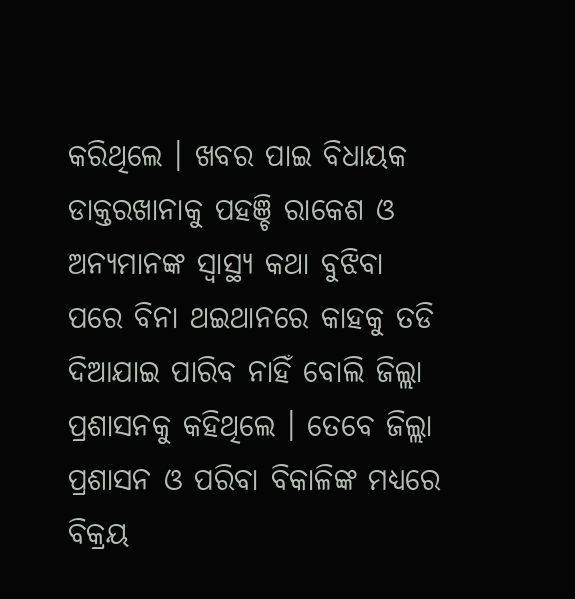କରିଥିଲେ । ଖବର ପାଇ ବିଧାୟକ ଡାକ୍ତରଖାନାକୁ ପହଞ୍ଚି ରାକେଶ ଓ ଅନ୍ୟମାନଙ୍କ ସ୍ୱାସ୍ଥ୍ୟ କଥା ବୁଝିବା ପରେ ବିନା ଥଇଥାନରେ କାହକୁ ତଡି ଦିଆଯାଇ ପାରିବ ନାହିଁ ବୋଲି ଜିଲ୍ଲା ପ୍ରଶାସନକୁ କହିଥିଲେ । ତେବେ ଜିଲ୍ଲା ପ୍ରଶାସନ ଓ ପରିବା ବିକାଳିଙ୍କ ମଧ୍ୟରେ ବିକ୍ରୟ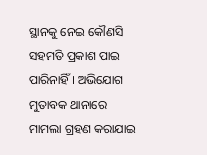ସ୍ଥାନକୁ ନେଇ କୌଣସି ସହମତି ପ୍ରକାଶ ପାଇ ପାରିନାହିଁ । ଅଭିଯୋଗ ମୁତାବକ ଥାନାରେ ମାମଲା ଗ୍ରହଣ କରାଯାଇ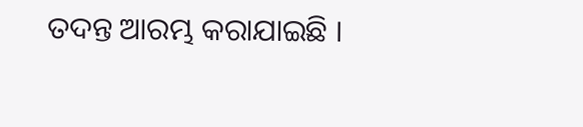ତଦନ୍ତ ଆରମ୍ଭ କରାଯାଇଛି ।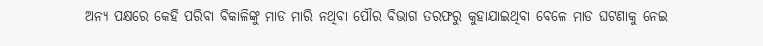ଅନ୍ୟ ପକ୍ଷରେ କେହି ପରିବା ବିକାଳିଙ୍କୁ ମାଡ ମାରି ନଥିବା ପୌର ବିଭାଗ ତରଫରୁ କୁହାଯାଇଥିବା ବେଳେ ମାଡ ଘଟଣାକୁ ନେଇ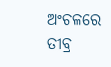ଅଂଚଳରେ ତୀବ୍ର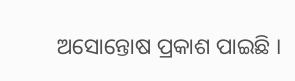ଅସୋନ୍ତୋଷ ପ୍ରକାଶ ପାଇଛି ।